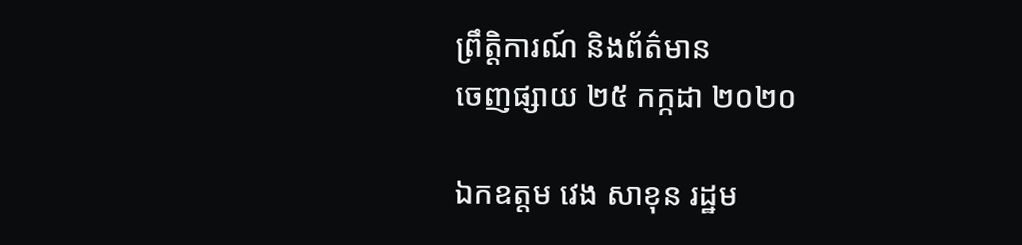ព្រឹត្តិការណ៍ និងព័ត៌មាន
ចេញផ្សាយ ២៥ កក្កដា ២០២០

ឯកឧត្តម វេង សាខុន រដ្ឋម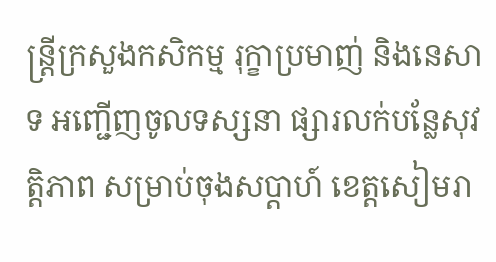ន្ត្រីក្រសួងកសិកម្ម រុក្ខាប្រមាញ់ និងនេសាទ អញ្ជើញចូលទស្សនា ផ្សារលក់បន្លែសុវត្តិភាព សម្រាប់ចុងសប្តាហ៍ ខេត្តសៀមរា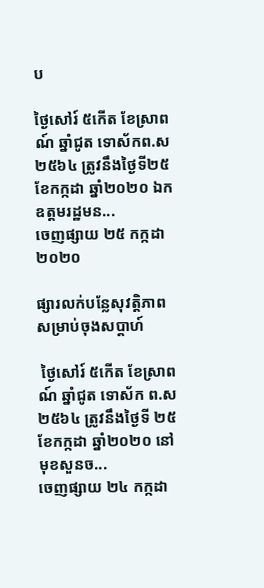ប

ថ្ងៃសៅរ៍ ៥កើត ខែស្រាពណ៍ ឆ្នាំជូត ទោស័កព.ស២៥៦៤ ត្រូវនឹងថ្ងៃទី២៥ ខែកក្កដា ឆ្នាំ២០២០ ឯកឧត្តមរដ្ឋមន...
ចេញផ្សាយ ២៥ កក្កដា ២០២០

ផ្សារលក់បន្លែសុវត្តិភាព សម្រាប់ចុងសប្តាហ៍

 ថ្ងៃសៅរ៍ ៥កើត ខែស្រាពណ៍ ឆ្នាំជូត ទោស័ក ព.ស ២៥៦៤ ត្រូវនឹងថ្ងៃទី ២៥ ខែកក្កដា ឆ្នាំ២០២០ នៅមុខសួនច...
ចេញផ្សាយ ២៤ កក្កដា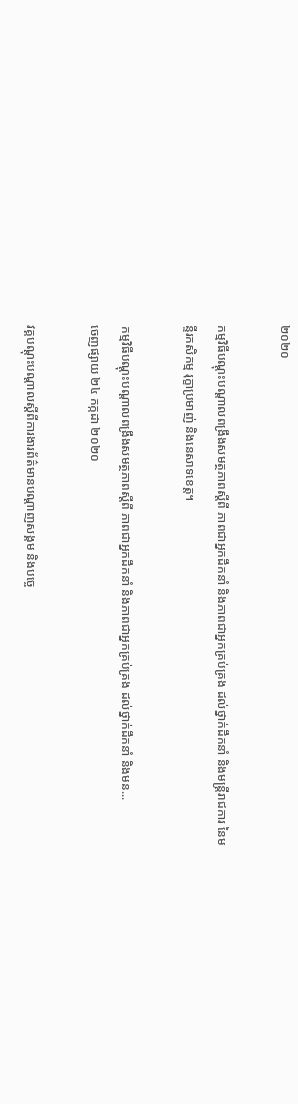២០២០

កម្មវិធីបណ្តុះបណ្តាលពង្រឹងសមត្ថភាពស្តីពី ភាពជាអ្នកដឹកនាំ និងភាពជាអ្នកគ្រប់គ្រង ដល់ថ្នាក់ដឹកនាំ និងមន្ត្រីរាជការ នៃមន្ទីរកសិកម្ម រុក្ខាប្រមាញ់ និងនេសាទខេត្ត។

កម្មវិធីបណ្តុះបណ្តាលពង្រឹងសមត្ថភាពស្តីពី ភាពជាអ្នកដឹកនាំ និងភាពជាអ្នកគ្រប់គ្រង ដល់ថ្នាក់ដឹកនាំ និងមន...
ចេញផ្សាយ ២៤ កក្កដា ២០២០

វគ្គបណ្តុះបណ្តាលស្តីពីការងារព័ត៌មានបណ្តាញសង្គម និងបច្ចេ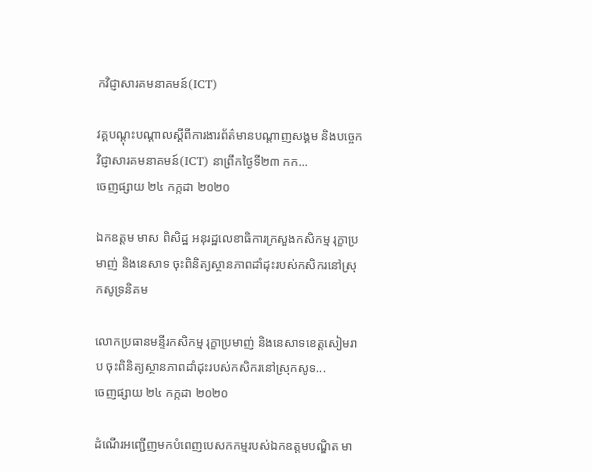កវិជ្ញាសារគមនាគមន៍(ICT)

វគ្គបណ្តុះបណ្តាលស្តីពីការងារព័ត៌មានបណ្តាញសង្គម និងបច្ចេកវិជ្ញាសារគមនាគមន៍(ICT) នាព្រឹកថ្ងៃទី២៣ កក...
ចេញផ្សាយ ២៤ កក្កដា ២០២០

ឯកឧត្តម មាស ពិសិដ្ឋ អនុរដ្ឋលេខាធិការក្រសួងកសិកម្ម រុក្ខាប្រមាញ់ និងនេសាទ ចុះពិនិត្យស្ថានភាពដាំដុះរបស់កសិករនៅស្រុកសូទ្រនិគម

លោកប្រធានមន្ទីរកសិកម្ម រុក្ខាប្រមាញ់ និងនេសាទខេត្តសៀមរាប ចុះពិនិត្យស្ថានភាពដាំដុះរបស់កសិករនៅស្រុកសូទ...
ចេញផ្សាយ ២៤ កក្កដា ២០២០

ដំណើរអញ្ជើញមកបំពេញបេសកកម្មរបស់ឯកឧត្តមបណ្ឌិត មា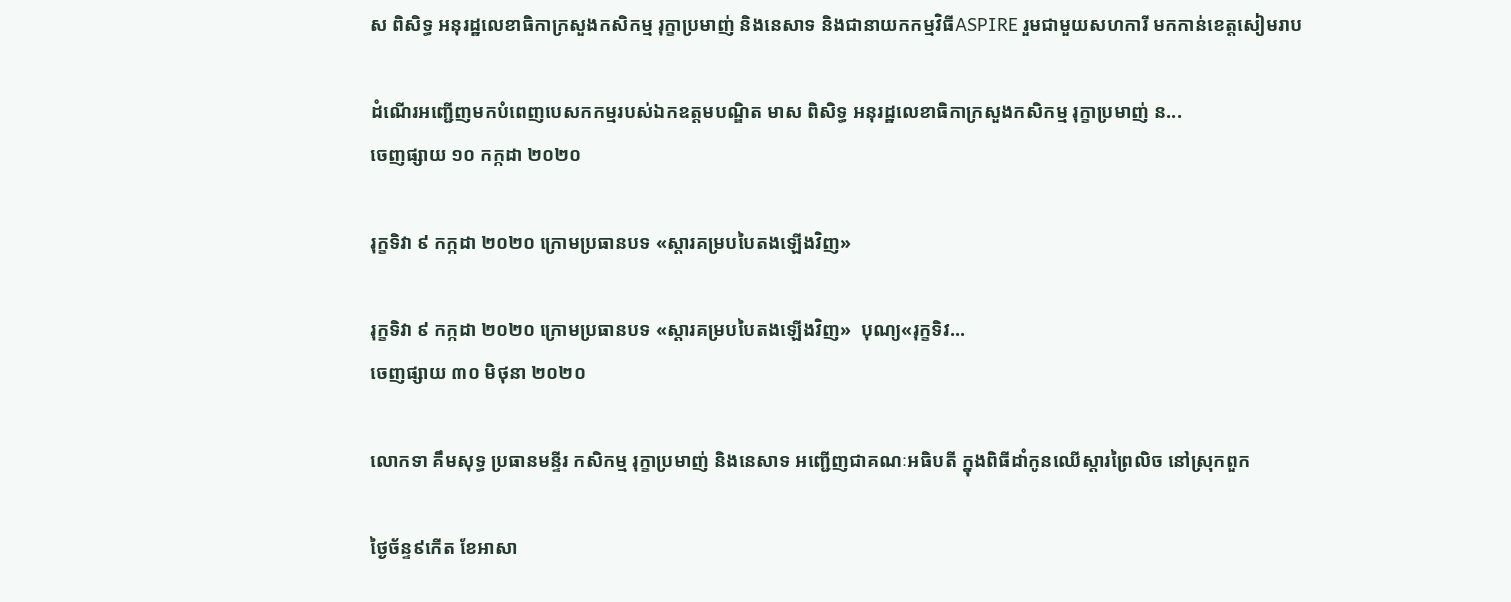ស ពិសិទ្ធ អនុរដ្ឋលេខាធិកាក្រសួងកសិកម្ម រុក្ខាប្រមាញ់ និងនេសាទ និងជានាយកកម្មវិធីASPIRE រួមជាមួយសហការី មកកាន់ខេត្តសៀមរាប

ដំណើរអញ្ជើញមកបំពេញបេសកកម្មរបស់ឯកឧត្តមបណ្ឌិត មាស ពិសិទ្ធ អនុរដ្ឋលេខាធិកាក្រសួងកសិកម្ម រុក្ខាប្រមាញ់ ន...
ចេញផ្សាយ ១០ កក្កដា ២០២០

រុក្ខទិវា ៩ កក្កដា ២០២០ ក្រោមប្រធានបទ «ស្ដារគម្របបៃតងឡើងវិញ»

រុក្ខទិវា ៩ កក្កដា ២០២០ ក្រោមប្រធានបទ «ស្ដារគម្របបៃតងឡើងវិញ»  បុណ្យ«រុក្ខទិវ...
ចេញផ្សាយ ៣០ មិថុនា ២០២០

លោកទា គឹមសុទ្ធ ប្រធានមន្ទីរ កសិកម្ម រុក្ខាប្រមាញ់ និងនេសាទ អញ្ជើញជាគណៈអធិបតី ក្នុងពិធីដាំកូនឈើស្តារព្រៃលិច នៅស្រុកពួក

ថ្ងៃច័ន្ទ៩កើត ខែអាសា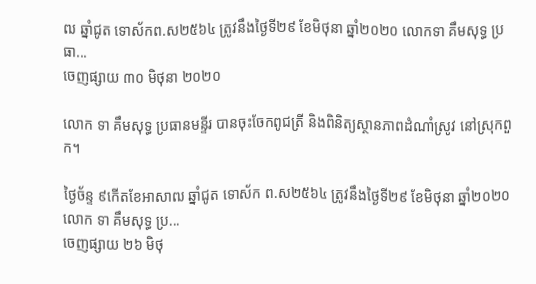ឍ ឆ្នាំជូត ទោស័កព.ស២៥៦៤ ត្រូវនឹងថ្ងៃទី២៩ ខែមិថុនា ឆ្នាំ២០២០ លោកទា គឹមសុទ្ធ ប្រធា...
ចេញផ្សាយ ៣០ មិថុនា ២០២០

លោក ទា គឹមសុទ្ធ ប្រធានមន្ទីរ បានចុះចែកពូជត្រី និងពិនិត្យស្ថានភាពដំណាំស្រូវ នៅស្រុកពួក។

ថ្ងៃច័ន្ទ ៩កើតខែអាសាឍ ឆ្នាំជូត ទោស័ក ព.ស២៥៦៤ ត្រូវនឹងថ្ងៃទី២៩ ខែមិថុនា ឆ្នាំ២០២០ លោក ទា គឹមសុទ្ធ ប្រ...
ចេញផ្សាយ ២៦ មិថុ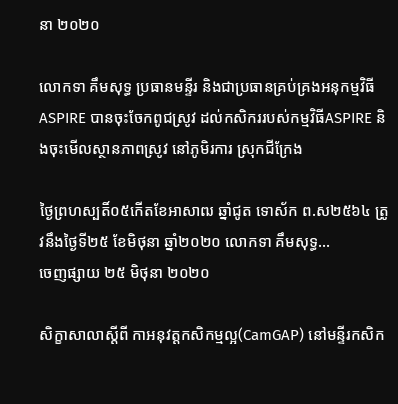នា ២០២០

លោកទា គឹមសុទ្ធ ប្រធានមន្ទីរ និងជាប្រធានគ្រប់គ្រងអនុកម្មវិធីASPIRE បានចុះចែកពូជស្រូវ ដល់កសិកររបស់កម្មវិធីASPIRE និងចុះមើលស្ថានភាពស្រូវ នៅភូមិរការ ស្រុកជីក្រែង

ថ្ងៃព្រហស្បតិ៍០៥កើតខែអាសាឍ ឆ្នាំជូត ទោស័ក ព.ស២៥៦៤ ត្រូវនឹងថ្ងៃទី២៥ ខែមិថុនា ឆ្នាំ២០២០ លោកទា គឹមសុទ្ធ...
ចេញផ្សាយ ២៥ មិថុនា ២០២០

សិក្ខាសាលាស្តីពី កាអនុវត្តកសិកម្មល្អ(CamGAP) នៅមន្ទីរកសិក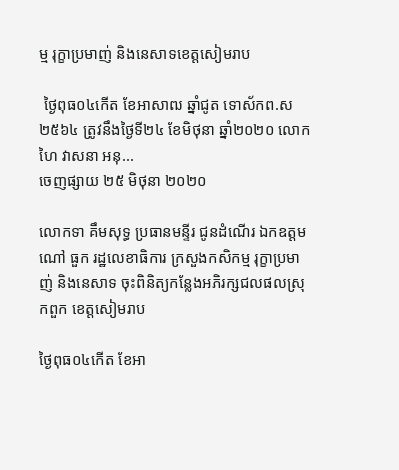ម្ម រុក្ខាប្រមាញ់ និងនេសាទខេត្តសៀមរាប

 ថ្ងៃពុធ០៤កើត ខែអាសាឍ ឆ្នាំជូត ទោស័កព.ស២៥៦៤ ត្រូវនឹងថ្ងៃទី២៤ ខែមិថុនា ឆ្នាំ២០២០ លោកហៃ វាសនា អនុ...
ចេញផ្សាយ ២៥ មិថុនា ២០២០

លោកទា គឹមសុទ្ធ ប្រធានមន្ទីរ ជូនដំណើរ ឯកឧត្តម ណៅ ធួក រដ្ឋលេខាធិការ ក្រសួងកសិកម្ម រុក្ខាប្រមាញ់ និងនេសាទ ចុះពិនិត្យកន្លែងអភិរក្សជលផលស្រុកពួក ខេត្តសៀមរាប

ថ្ងៃពុធ០៤កើត ខែអា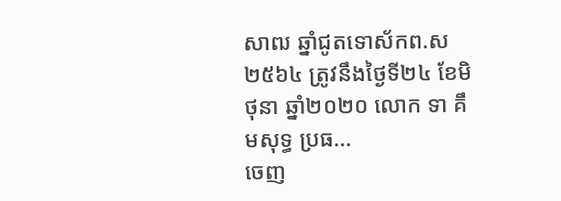សាឍ ឆ្នាំជូតទោស័កព.ស២៥៦៤ ត្រូវនឹងថ្ងៃទី២៤ ខែមិថុនា ឆ្នាំ២០២០ លោក ទា គឹមសុទ្ធ ប្រធ...
ចេញ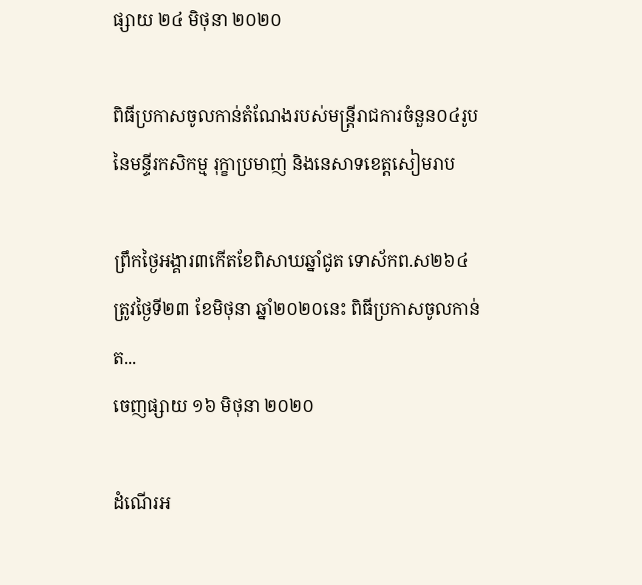ផ្សាយ ២៤ មិថុនា ២០២០

ពិធីប្រកាសចូលកាន់តំណែងរបស់មន្រ្តីរាជការចំនួន០៤រូបនៃមន្ទីរកសិកម្ម រុក្ខាប្រមាញ់ និងនេសាទខេត្តសៀមរាប

ព្រឹកថ្ងៃអង្គារ៣កើតខែពិសាឃឆ្នាំជូត ទោស័កព.ស២៦៤ត្រូវថ្ងៃទី២៣ ខែមិថុនា ឆ្នាំ២០២០នេះ ពិធីប្រកាសចូលកាន់ត...
ចេញផ្សាយ ១៦ មិថុនា ២០២០

ដំណើរអ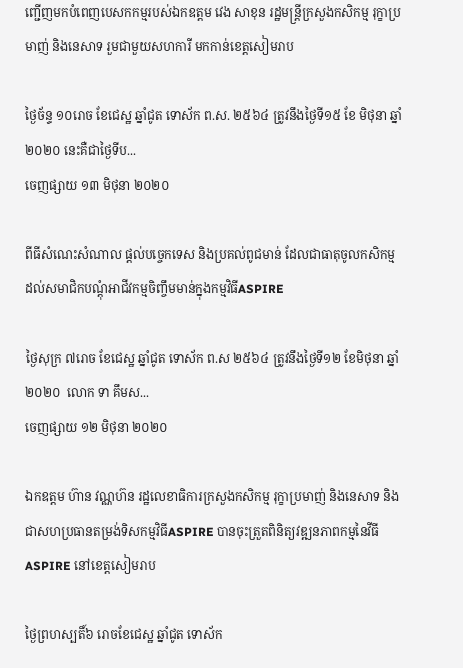ញ្ជើញមកបំពេញបេសកកម្មរបស់ឯកឧត្តម វេង សាខុន រដ្ឋមន្ត្រីក្រសួងកសិកម្ម រុក្ខាប្រមាញ់ និងនេសាទ រួមជាមួយសហការី មកកាន់ខេត្តសៀមរាប

ថ្ងៃច័ន្ទ ១០រោច ខែជេស្ឋ ឆ្នាំជូត ទោស័ក ព.ស. ២៥៦៤ ត្រូវនឹងថ្ងៃទី១៥ ខែ មិថុនា ឆ្នាំ២០២០ នេះគឺជាថ្ងៃទីប...
ចេញផ្សាយ ១៣ មិថុនា ២០២០

ពីធីសំណេះសំណាល ផ្តល់បច្ចេកទេស និងប្រគល់ពូជមាន់ ដែលជាធាតុចូលកសិកម្មដល់សមាជិកបណ្តុំអាជីវកម្មចិញ្ចឹមមាន់ក្នុងកម្មវិធីASPIRE

ថ្ងៃសុក្រ ៧រោច ខែជេស្ឋ ឆ្នាំជូត ទោស័ក ព.ស ២៥៦៤ ត្រូវនឹងថ្ងៃទី១២ ខែមិថុនា ឆ្នាំ២០២០  លោក ទា គឹមស...
ចេញផ្សាយ ១២ មិថុនា ២០២០

ឯកឧត្តម ហ៊ាន វណ្ណហ៊ន រដ្ឋលេខាធិការក្រសួងកសិកម្ម រុក្ខាប្រមាញ់ និងនេសាទ និងជាសហប្រធានតម្រង់ទិសកម្មវិធីASPIRE បានចុះត្រួតពិនិត្យវឌ្ឍនភាពកម្មនៃវីធី ASPIRE នៅខេត្តសៀមរាប

ថ្ងៃព្រហស្បតិ៍៦ រោចខែជេស្ឋ ឆ្នាំជូត ទោស័ក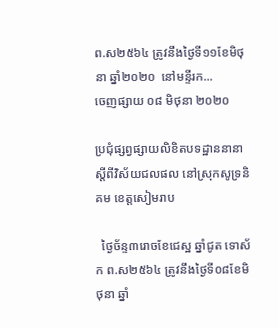ព.ស២៥៦៤ ត្រូវនឹងថ្ងៃទី១១ខែមិថុនា ឆ្នាំ២០២០  នៅមន្ទីរក...
ចេញផ្សាយ ០៨ មិថុនា ២០២០

ប្រជុំផ្សព្វផ្សាយលិខិតបទដ្ឋាននានាស្តីពីវិស័យជលផល នៅស្រុកសូទ្រនិគម ខេត្តសៀមរាប

  ថ្ងៃច័ន្ទ៣រោចខែជេស្ឋ ឆ្នាំជូត ទោស័ក ព.ស២៥៦៤ ត្រូវនឹងថ្ងៃទី០៨ខែមិថុនា ឆ្នាំ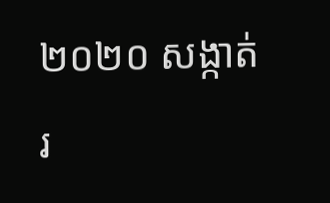២០២០ សង្កាត់រ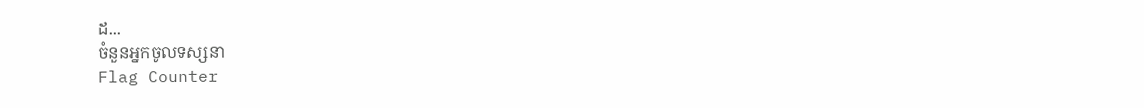ដ...
ចំនួនអ្នកចូលទស្សនា
Flag Counter